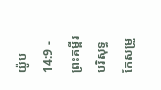យ៉ូប 14:9 - ព្រះគម្ពីរបរិសុទ្ធកែសម្រួ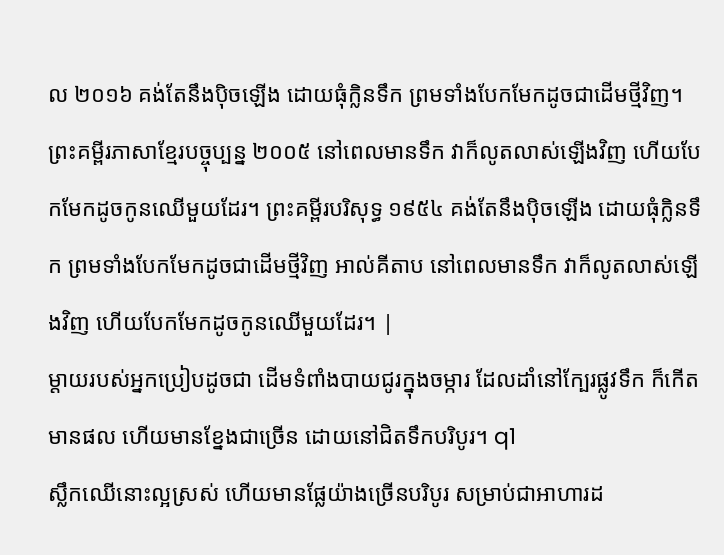ល ២០១៦ គង់តែនឹងប៉ិចឡើង ដោយធុំក្លិនទឹក ព្រមទាំងបែកមែកដូចជាដើមថ្មីវិញ។ ព្រះគម្ពីរភាសាខ្មែរបច្ចុប្បន្ន ២០០៥ នៅពេលមានទឹក វាក៏លូតលាស់ឡើងវិញ ហើយបែកមែកដូចកូនឈើមួយដែរ។ ព្រះគម្ពីរបរិសុទ្ធ ១៩៥៤ គង់តែនឹងប៉ិចឡើង ដោយធុំក្លិនទឹក ព្រមទាំងបែកមែកដូចជាដើមថ្មីវិញ អាល់គីតាប នៅពេលមានទឹក វាក៏លូតលាស់ឡើងវិញ ហើយបែកមែកដូចកូនឈើមួយដែរ។ |
ម្តាយរបស់អ្នកប្រៀបដូចជា ដើមទំពាំងបាយជូរក្នុងចម្ការ ដែលដាំនៅក្បែរផ្លូវទឹក ក៏កើតមានផល ហើយមានខ្នែងជាច្រើន ដោយនៅជិតទឹកបរិបូរ។ q1
ស្លឹកឈើនោះល្អស្រស់ ហើយមានផ្លែយ៉ាងច្រើនបរិបូរ សម្រាប់ជាអាហារដ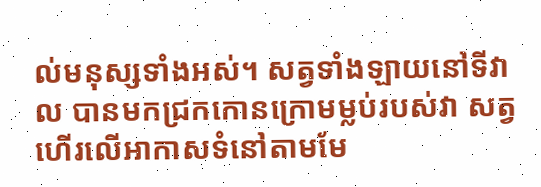ល់មនុស្សទាំងអស់។ សត្វទាំងឡាយនៅទីវាល បានមកជ្រកកោនក្រោមម្លប់របស់វា សត្វហើរលើអាកាសទំនៅតាមមែ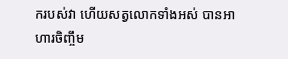ករបស់វា ហើយសត្វលោកទាំងអស់ បានអាហារចិញ្ចឹម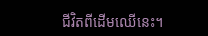ជីវិតពីដើមឈើនេះ។